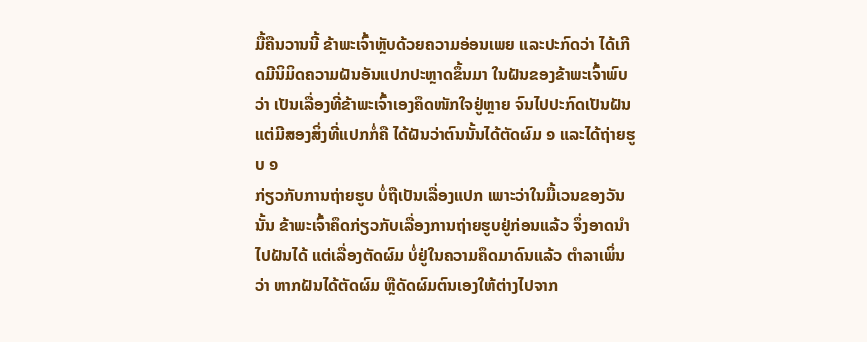ມື້ຄືນວານນີ້ ຂ້າພະເຈົ້າຫຼັບດ້ວຍຄວາມອ່ອນເພຍ ແລະປະກົດວ່າ ໄດ້ເກີດມີນິມິດຄວາມຝັນອັນແປກປະຫຼາດຂຶ້ນມາ ໃນຝັນຂອງຂ້າພະເຈົ້າພົບວ່າ ເປັນເລື່ອງທີ່ຂ້າພະເຈົ້າເອງຄຶດໜັກໃຈຢູ່ຫຼາຍ ຈົນໄປປະກົດເປັນຝັນ ແຕ່ມີສອງສິ່ງທີ່ແປກກໍ່ຄື ໄດ້ຝັນວ່າຕົນນັ້ນໄດ້ຕັດຜົມ ໑ ແລະໄດ້ຖ່າຍຮູບ ໑
ກ່ຽວກັບການຖ່າຍຮູບ ບໍ່ຖືເປັນເລື່ອງແປກ ເພາະວ່າໃນມື້ເວນຂອງວັນນັ້ນ ຂ້າພະເຈົ້າຄຶດກ່ຽວກັບເລື່ອງການຖ່າຍຮູບຢູ່ກ່ອນແລ້ວ ຈຶ່ງອາດນຳໄປຝັນໄດ້ ແຕ່ເລື່ອງຕັດຜົມ ບໍ່ຢູ່ໃນຄວາມຄຶດມາດົນແລ້ວ ຕຳລາເພິ່ນວ່າ ຫາກຝັນໄດ້ຕັດຜົມ ຫຼືດັດຜົມຕົນເອງໃຫ້ຕ່າງໄປຈາກ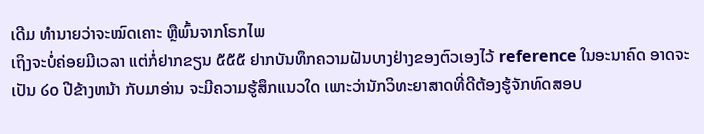ເດີມ ທຳນາຍວ່າຈະໝົດເຄາະ ຫຼືພົ້ນຈາກໂຣກໄພ
ເຖິງຈະບໍ່ຄ່ອຍມີເວລາ ແຕ່ກໍ່ຢາກຂຽນ ໕໕໕ ຢາກບັນທຶກຄວາມຝັນບາງຢ່າງຂອງຕົວເອງໄວ້ reference ໃນອະນາຄົດ ອາດຈະເປັນ ໒໐ ປີຂ້າງຫນ້າ ກັບມາອ່ານ ຈະມີຄວາມຮູ້ສຶກແນວໃດ ເພາະວ່ານັກວິທະຍາສາດທີ່ດີຕ້ອງຮູ້ຈັກທົດສອບ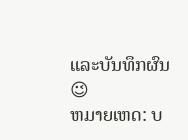ແລະບັນທຶກຜົນ 😉
ຫມາຍເຫດ: ບ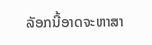ລັອກນີ້ອາດຈະຫາສາ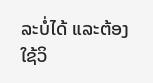ລະບໍ່ໄດ້ ແລະຕ້ອງໃຊ້ວິ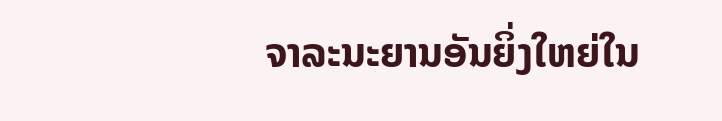ຈາລະນະຍານອັນຍິ່ງໃຫຍ່ໃນ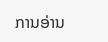ການອ່ານ